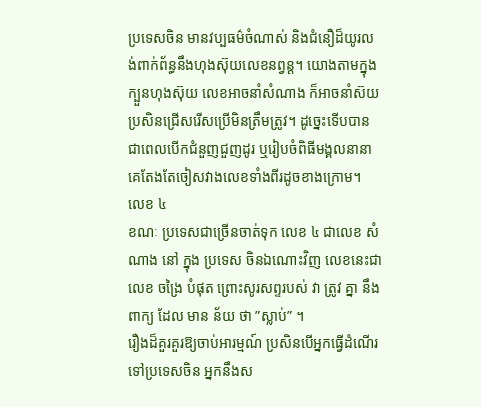ប្រទេសចិន មានវប្បធម៌ចំណាស់ និងជំនឿដ៏យូរលង់ពាក់ព័ន្ធនឹងហុងស៊ុយលេខនព្វន្ដ។ យោងតាមក្នុងក្បួនហុងស៊ុយ លេខអាចនាំសំណាង ក៏អាចនាំស៊យ ប្រសិនជ្រើសរើសប្រើមិនត្រឹមត្រូវ។ ដូច្នេះទើបបានជាពេលបើកជំនួញជួញដូរ ឬរៀបចំពិធីមង្គលនានា គេតែងតែចៀសវាងលេខទាំងពីរដូចខាងក្រោម។
លេខ ៤
ខណៈ ប្រទេសជាច្រើនចាត់ទុក លេខ ៤ ជាលេខ សំណាង នៅ ក្នុង ប្រទេស ចិនឯណោះវិញ លេខនេះជា លេខ ចង្រៃ បំផុត ព្រោះសូរសព្ទរបស់ វា ត្រូវ គ្នា នឹង ពាក្យ ដែល មាន ន័យ ថា ”ស្លាប់” ។
រឿងដ៏គួរគួរឱ្យចាប់អារម្មណ៍ ប្រសិនបើអ្នកធ្វើដំណើរទៅប្រទេសចិន អ្នកនឹងស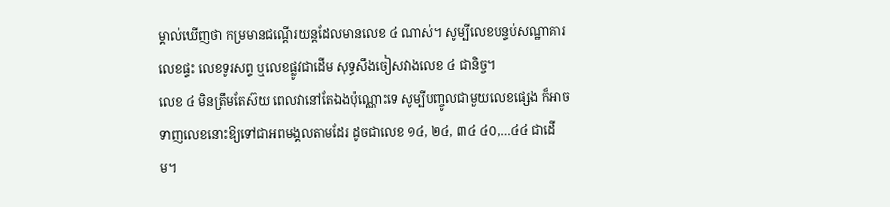ម្គាល់ឃើញថា កម្រមានជណ្តើរយន្តដែលមានលេខ ៤ ណាស់។ សូម្បីលេខបន្ទប់សណ្ឋាគារ លេខផ្ទះ លេខទូរសព្ទ ឬលេខផ្លូវជាដើម សុទ្ធសឹងចៀសវាងលេខ ៤ ជានិច្ច។
លេខ ៤ មិនត្រឹមតែស៊យ ពេលវានៅតែឯងប៉ុណ្ណោះទេ សូម្បីបញ្ចូលជាមួយលេខផ្សេង ក៏អាចទាញលេខនោះឱ្យទៅជាអពមង្គលតាមដែរ ដូចជាលេខ ១៤, ២៤, ៣៤ ៤០,…៤៤ ជាដើម។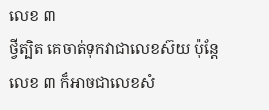លេខ ៣
ថ្វីត្បិត គេចាត់ទុកវាជាលេខស៊យ ប៉ុន្តែលេខ ៣ ក៏អាចជាលេខសំ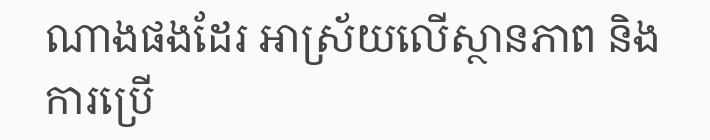ណាងផងដែរ អាស្រ័យលើស្ថានភាព និងការប្រើ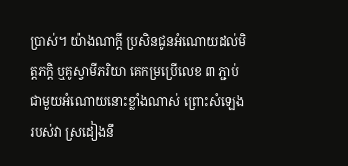ប្រាស់។ យ៉ាងណាក្ដី ប្រសិនជូនអំណោយដល់មិត្តភក្តិ ឬគូស្វាមីភរិយា គេកម្រប្រើលេខ ៣ ភ្ជាប់ជាមួយអំណោយនោះខ្លាំងណាស់ ព្រោះសំឡេងរបស់វា ស្រដៀងនឹ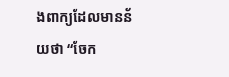ងពាក្យដែលមានន័យថា “ចែក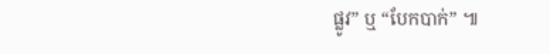ផ្លូវ” ឬ “បែកបាក់” ៕